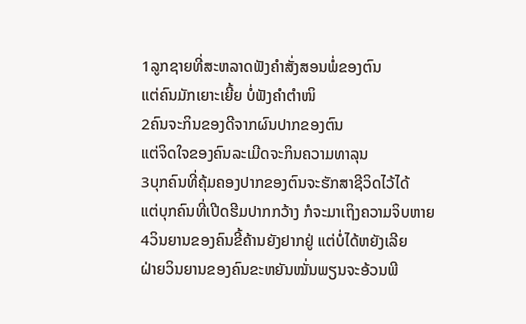1ລູກຊາຍທີ່ສະຫລາດຟັງຄຳສັ່ງສອນພໍ່ຂອງຕົນ
ແຕ່ຄົນມັກເຍາະເຍີ້ຍ ບໍ່ຟັງຄຳຕຳໜິ
2ຄົນຈະກິນຂອງດີຈາກຜົນປາກຂອງຕົນ
ແຕ່ຈິດໃຈຂອງຄົນລະເມີດຈະກິນຄວາມທາລຸນ
3ບຸກຄົນທີ່ຄຸ້ມຄອງປາກຂອງຕົນຈະຮັກສາຊີວິດໄວ້ໄດ້
ແຕ່ບຸກຄົນທີ່ເປີດຮີມປາກກວ້າງ ກໍຈະມາເຖິງຄວາມຈິບຫາຍ
4ວິນຍານຂອງຄົນຂີ້ຄ້ານຍັງຢາກຢູ່ ແຕ່ບໍ່ໄດ້ຫຍັງເລີຍ
ຝ່າຍວິນຍານຂອງຄົນຂະຫຍັນໝັ່ນພຽນຈະອ້ວນພີ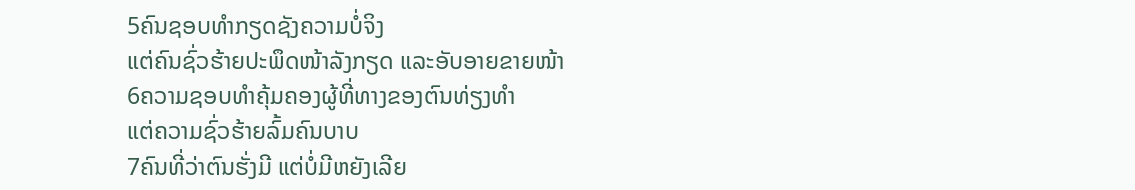5ຄົນຊອບທຳກຽດຊັງຄວາມບໍ່ຈິງ
ແຕ່ຄົນຊົ່ວຮ້າຍປະພຶດໜ້າລັງກຽດ ແລະອັບອາຍຂາຍໜ້າ
6ຄວາມຊອບທຳຄຸ້ມຄອງຜູ້ທີ່ທາງຂອງຕົນທ່ຽງທຳ
ແຕ່ຄວາມຊົ່ວຮ້າຍລົ້ມຄົນບາບ
7ຄົນທີ່ວ່າຕົນຮັ່ງມີ ແຕ່ບໍ່ມີຫຍັງເລີຍ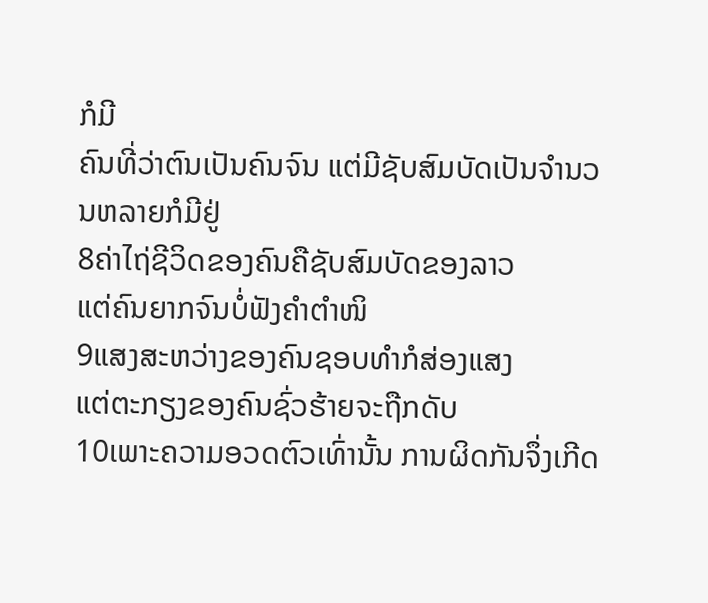ກໍມີ
ຄົນທີ່ວ່າຕົນເປັນຄົນຈົນ ແຕ່ມີຊັບສົມບັດເປັນຈຳນວນຫລາຍກໍມີຢູ່
8ຄ່າໄຖ່ຊີວິດຂອງຄົນຄືຊັບສົມບັດຂອງລາວ
ແຕ່ຄົນຍາກຈົນບໍ່ຟັງຄຳຕຳໜິ
9ແສງສະຫວ່າງຂອງຄົນຊອບທຳກໍສ່ອງແສງ
ແຕ່ຕະກຽງຂອງຄົນຊົ່ວຮ້າຍຈະຖືກດັບ
10ເພາະຄວາມອວດຕົວເທົ່ານັ້ນ ການຜິດກັນຈຶ່ງເກີດ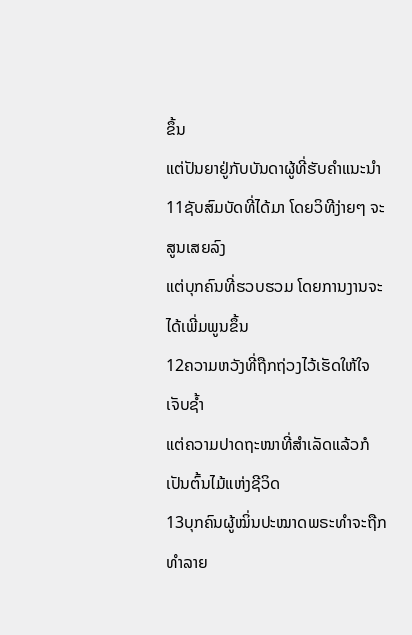ຂຶ້ນ
ແຕ່ປັນຍາຢູ່ກັບບັນດາຜູ້ທີ່ຮັບຄຳແນະນຳ
11ຊັບສົມບັດທີ່ໄດ້ມາ ໂດຍວິທີງ່າຍໆ ຈະສູນເສຍລົງ
ແຕ່ບຸກຄົນທີ່ຮວບຮວມ ໂດຍການງານຈະໄດ້ເພີ່ມພູນຂຶ້ນ
12ຄວາມຫວັງທີ່ຖືກຖ່ວງໄວ້ເຮັດໃຫ້ໃຈເຈັບຊ້ຳ
ແຕ່ຄວາມປາດຖະໜາທີ່ສຳເລັດແລ້ວກໍເປັນຕົ້ນໄມ້ແຫ່ງຊີວິດ
13ບຸກຄົນຜູ້ໝິ່ນປະໝາດພຣະທຳຈະຖືກທຳລາຍ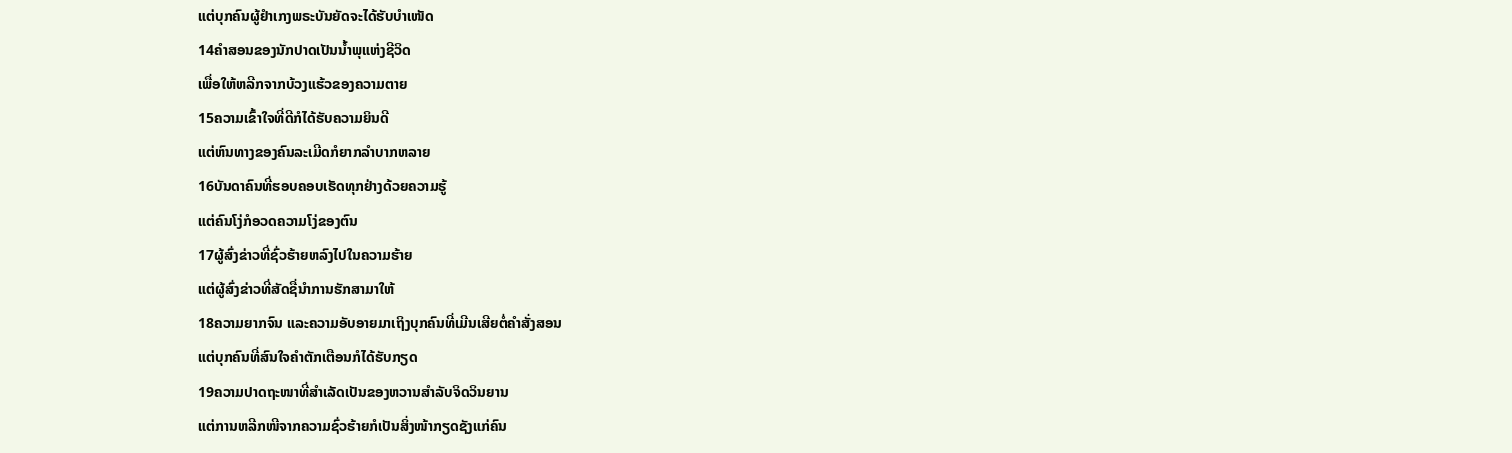ແຕ່ບຸກຄົນຜູ້ຢຳເກງພຣະບັນຍັດຈະໄດ້ຮັບບຳເໜັດ
14ຄຳສອນຂອງນັກປາດເປັນນ້ຳພຸແຫ່ງຊີວິດ
ເພື່ອໃຫ້ຫລີກຈາກບ້ວງແຮ້ວຂອງຄວາມຕາຍ
15ຄວາມເຂົ້າໃຈທີ່ດີກໍໄດ້ຮັບຄວາມຍິນດີ
ແຕ່ຫົນທາງຂອງຄົນລະເມີດກໍຍາກລຳບາກຫລາຍ
16ບັນດາຄົນທີ່ຮອບຄອບເຮັດທຸກຢ່າງດ້ວຍຄວາມຮູ້
ແຕ່ຄົນໂງ່ກໍອວດຄວາມໂງ່ຂອງຕົນ
17ຜູ້ສົ່ງຂ່າວທີ່ຊົ່ວຮ້າຍຫລົງໄປໃນຄວາມຮ້າຍ
ແຕ່ຜູ້ສົ່ງຂ່າວທີ່ສັດຊື່ນຳການຮັກສາມາໃຫ້
18ຄວາມຍາກຈົນ ແລະຄວາມອັບອາຍມາເຖິງບຸກຄົນທີ່ເມີນເສີຍຕໍ່ຄຳສັ່ງສອນ
ແຕ່ບຸກຄົນທີ່ສົນໃຈຄຳຕັກເຕືອນກໍໄດ້ຮັບກຽດ
19ຄວາມປາດຖະໜາທີ່ສຳເລັດເປັນຂອງຫວານສຳລັບຈິດວິນຍານ
ແຕ່ການຫລີກໜີຈາກຄວາມຊົ່ວຮ້າຍກໍເປັນສິ່ງໜ້າກຽດຊັງແກ່ຄົນ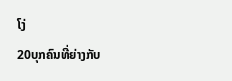ໂງ່
20ບຸກຄົນທີ່ຍ່າງກັບ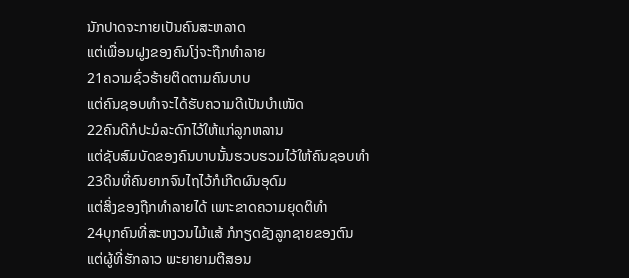ນັກປາດຈະກາຍເປັນຄົນສະຫລາດ
ແຕ່ເພື່ອນຝູງຂອງຄົນໂງ່ຈະຖືກທຳລາຍ
21ຄວາມຊົ່ວຮ້າຍຕິດຕາມຄົນບາບ
ແຕ່ຄົນຊອບທຳຈະໄດ້ຮັບຄວາມດີເປັນບຳເໜັດ
22ຄົນດີກໍປະມໍລະດົກໄວ້ໃຫ້ແກ່ລູກຫລານ
ແຕ່ຊັບສົມບັດຂອງຄົນບາບນັ້ນຮວບຮວມໄວ້ໃຫ້ຄົນຊອບທຳ
23ດິນທີ່ຄົນຍາກຈົນໄຖໄວ້ກໍເກີດຜົນອຸດົມ
ແຕ່ສິ່ງຂອງຖືກທຳລາຍໄດ້ ເພາະຂາດຄວາມຍຸດຕິທຳ
24ບຸກຄົນທີ່ສະຫງວນໄມ້ແສ້ ກໍກຽດຊັງລູກຊາຍຂອງຕົນ
ແຕ່ຜູ້ທີ່ຮັກລາວ ພະຍາຍາມຕີສອນ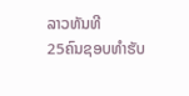ລາວທັນທີ
25ຄົນຊອບທຳຮັບ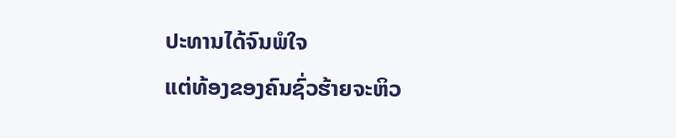ປະທານໄດ້ຈົນພໍໃຈ
ແຕ່ທ້ອງຂອງຄົນຊົ່ວຮ້າຍຈະຫິວ